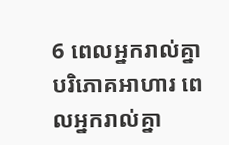6 ពេលអ្នករាល់គ្នាបរិភោគអាហារ ពេលអ្នករាល់គ្នា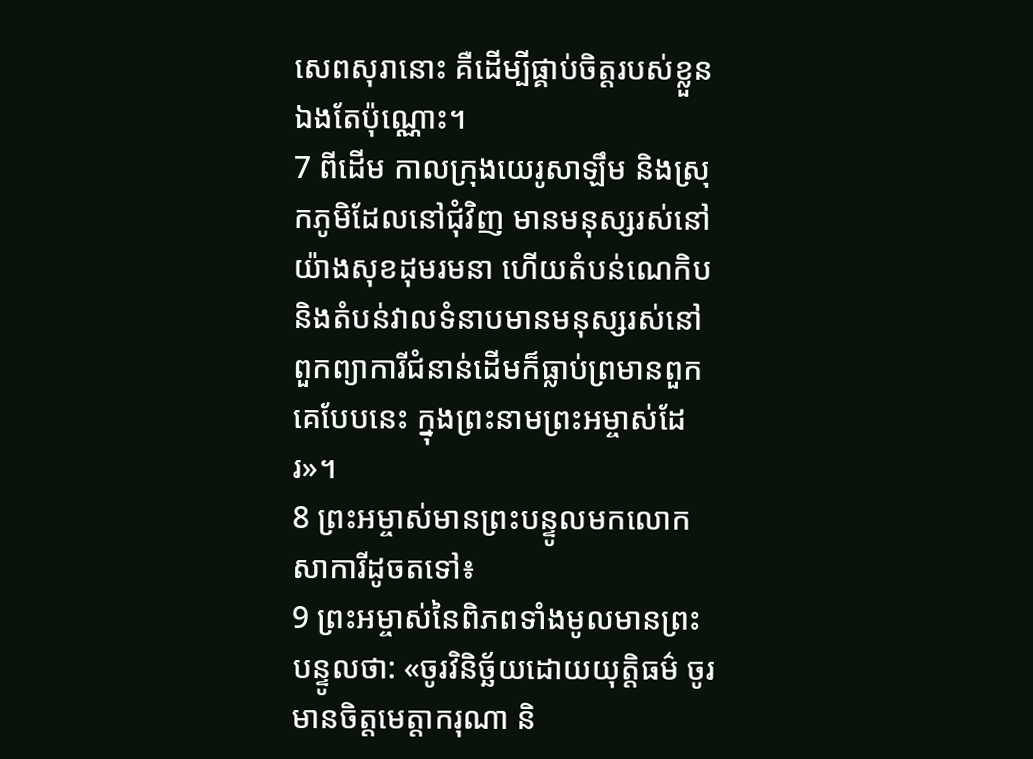សេពសុរានោះ គឺដើម្បីផ្គាប់ចិត្តរបស់ខ្លួនឯងតែប៉ុណ្ណោះ។
7 ពីដើម កាលក្រុងយេរូសាឡឹម និងស្រុកភូមិដែលនៅជុំវិញ មានមនុស្សរស់នៅយ៉ាងសុខដុមរមនា ហើយតំបន់ណេកិប និងតំបន់វាលទំនាបមានមនុស្សរស់នៅ ពួកព្យាការីជំនាន់ដើមក៏ធ្លាប់ព្រមានពួកគេបែបនេះ ក្នុងព្រះនាមព្រះអម្ចាស់ដែរ»។
8 ព្រះអម្ចាស់មានព្រះបន្ទូលមកលោកសាការីដូចតទៅ៖
9 ព្រះអម្ចាស់នៃពិភពទាំងមូលមានព្រះបន្ទូលថា: «ចូរវិនិច្ឆ័យដោយយុត្តិធម៌ ចូរមានចិត្តមេត្តាករុណា និ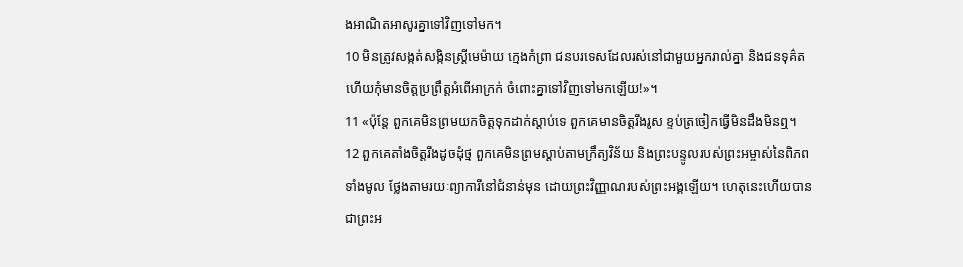ងអាណិតអាសូរគ្នាទៅវិញទៅមក។
10 មិនត្រូវសង្កត់សង្កិនស្ត្រីមេម៉ាយ ក្មេងកំព្រា ជនបរទេសដែលរស់នៅជាមួយអ្នករាល់គ្នា និងជនទុគ៌ត ហើយកុំមានចិត្តប្រព្រឹត្តអំពើអាក្រក់ ចំពោះគ្នាទៅវិញទៅមកឡើយ!»។
11 «ប៉ុន្តែ ពួកគេមិនព្រមយកចិត្តទុកដាក់ស្ដាប់ទេ ពួកគេមានចិត្តរឹងរូស ខ្ទប់ត្រចៀកធ្វើមិនដឹងមិនឮ។
12 ពួកគេតាំងចិត្តរឹងដូចដុំថ្ម ពួកគេមិនព្រមស្ដាប់តាមក្រឹត្យវិន័យ និងព្រះបន្ទូលរបស់ព្រះអម្ចាស់នៃពិភពទាំងមូល ថ្លែងតាមរយៈព្យាការីនៅជំនាន់មុន ដោយព្រះវិញ្ញាណរបស់ព្រះអង្គឡើយ។ ហេតុនេះហើយបានជាព្រះអ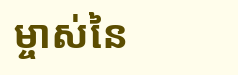ម្ចាស់នៃ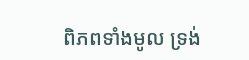ពិភពទាំងមូល ទ្រង់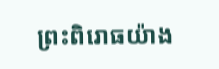ព្រះពិរោធយ៉ាង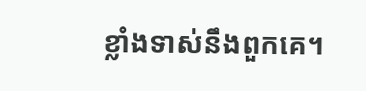ខ្លាំងទាស់នឹងពួកគេ។